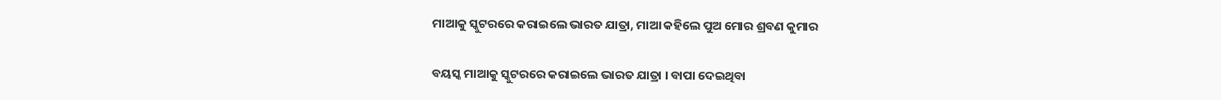ମାଆକୁ ସ୍କୁଟରରେ କରାଇଲେ ଭାରତ ଯାତ୍ରା, ମାଆ କହିଲେ ପୁଅ ମୋର ଶ୍ରବଣ କୁମାର

ବୟସ୍କ ମାଆକୁ ସ୍କୁଟରରେ କରାଇଲେ ଭାରତ ଯାତ୍ରା । ବାପା ଦେଇଥିବା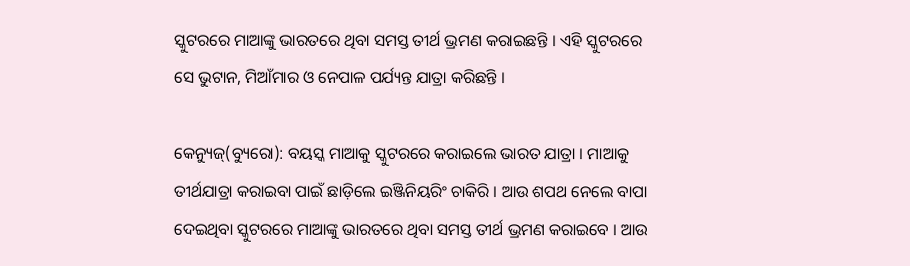ସ୍କୁଟରରେ ମାଆଙ୍କୁ ଭାରତରେ ଥିବା ସମସ୍ତ ତୀର୍ଥ ଭ୍ରମଣ କରାଇଛନ୍ତି । ଏହି ସ୍କୁଟରରେ ସେ ଭୁଟାନ, ମିଆଁମାର ଓ ନେପାଳ ପର୍ଯ୍ୟନ୍ତ ଯାତ୍ରା କରିଛନ୍ତି ।

କେନ୍ୟୁଜ୍‌(ବ୍ୟୁରୋ): ବୟସ୍କ ମାଆକୁ ସ୍କୁଟରରେ କରାଇଲେ ଭାରତ ଯାତ୍ରା । ମାଆକୁ ତୀର୍ଥଯାତ୍ରା କରାଇବା ପାଇଁ ଛାଡ଼ିଲେ ଇଞ୍ଜିନିୟରିଂ ଚାକିରି । ଆଉ ଶପଥ ନେଲେ ବାପା ଦେଇଥିବା ସ୍କୁଟରରେ ମାଆଙ୍କୁ ଭାରତରେ ଥିବା ସମସ୍ତ ତୀର୍ଥ ଭ୍ରମଣ କରାଇବେ । ଆଉ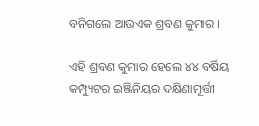ବନିଗଲେ ଆଉଏକ ଶ୍ରବଣ କୁମାର ।

ଏହି ଶ୍ରବଣ କୁମାର ହେଲେ ୪୪ ବର୍ଷିୟ କମ୍ପ୍ୟୁଟର ଇଞ୍ଜିନିୟର ଦକ୍ଷିଣାମୂର୍ତ୍ତୀ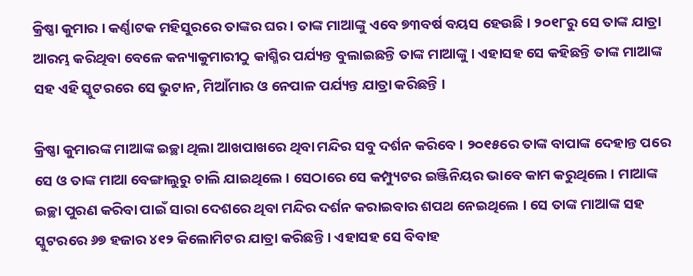କ୍ରିଷ୍ଣା କୁମାର । କର୍ଣ୍ଣାଟକ ମହିସୁରରେ ତାଙ୍କର ଘର । ତାଙ୍କ ମାଆଙ୍କୁ ଏବେ ୭୩ବର୍ଷ ବୟସ ହେଉଛି । ୨୦୧୮ରୁ ସେ ତାଙ୍କ ଯାତ୍ରା ଆରମ୍ଭ କରିଥିବା ବେଳେ କନ୍ୟାକୁମାରୀଠୁ କାଶ୍ମିର ପର୍ଯ୍ୟନ୍ତ ବୁଲାଇଛନ୍ତି ତାଙ୍କ ମାଆଙ୍କୁ । ଏହାସହ ସେ କହିଛନ୍ତି ତାଙ୍କ ମାଆଙ୍କ ସହ ଏହି ସ୍କୁଟରରେ ସେ ଭୁଟାନ, ମିଆଁମାର ଓ ନେପାଳ ପର୍ଯ୍ୟନ୍ତ ଯାତ୍ରା କରିଛନ୍ତି ।

କ୍ରିଷ୍ଣା କୁମାରଙ୍କ ମାଆଙ୍କ ଇଚ୍ଛା ଥିଲା ଆଖପାଖରେ ଥିବା ମନ୍ଦିର ସବୁ ଦର୍ଶନ କରିବେ । ୨୦୧୫ରେ ତାଙ୍କ ବାପାଙ୍କ ଦେହାନ୍ତ ପରେ ସେ ଓ ତାଙ୍କ ମାଆ ବେଙ୍ଗାଲୁରୁ ଚାଲି ଯାଇଥିଲେ । ସେଠାରେ ସେ କମ୍ପ୍ୟୁଟର ଇଞ୍ଜିନିୟର ଭାବେ କାମ କରୁଥିଲେ । ମାଆଙ୍କ ଇଚ୍ଛା ପୁରଣ କରିବା ପାଇଁ ସାରା ଦେଶରେ ଥିବା ମନ୍ଦିର ଦର୍ଶନ କରାଇବାର ଶପଥ ନେଇଥିଲେ । ସେ ତାଙ୍କ ମାଆଙ୍କ ସହ ସ୍କୁଟରରେ ୬୭ ହଜାର ୪୧୨ କିଲୋମିଟର ଯାତ୍ରା କରିଛନ୍ତି । ଏହାସହ ସେ ବିବାହ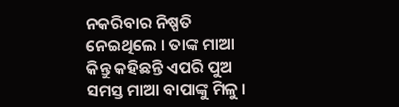ନକରିବାର ନିଷ୍ପତି ନେଇଥିଲେ । ତାଙ୍କ ମାଆ କିନ୍ତୁ କହିଛନ୍ତି ଏପରି ପୁଅ ସମସ୍ତ ମାଆ ବାପାଙ୍କୁ ମିଳୁ ।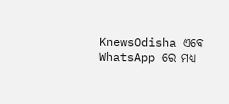KnewsOdisha ଏବେ WhatsApp ରେ ମଧ୍ୟ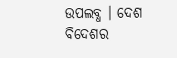ଉପଲବ୍ଧ । ଦେଶ ବିଦେଶର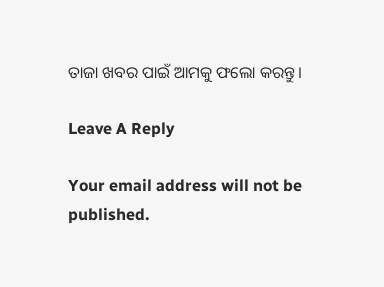ତାଜା ଖବର ପାଇଁ ଆମକୁ ଫଲୋ କରନ୍ତୁ ।

Leave A Reply

Your email address will not be published.